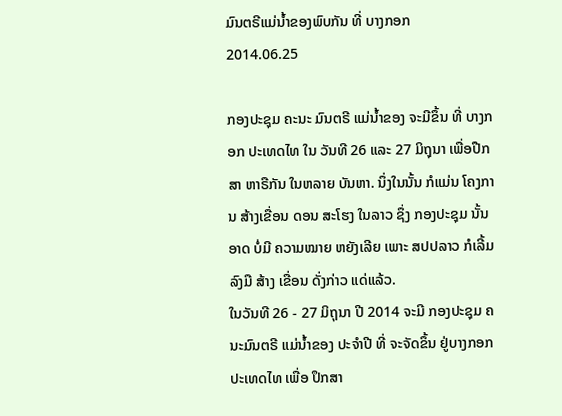ມົນຕຣີແມ່ນໍ້າຂອງພົບກັນ ທີ່ ບາງກອກ
2014.06.25

ກອງປະຊຸມ ຄະນະ ມົນຕຣີ ແມ່ນໍ້າຂອງ ຈະມີຂຶ້ນ ທີ່ ບາງກອກ ປະເທດໄທ ໃນ ວັນທີ 26 ແລະ 27 ມິຖຸນາ ເພື່ອປືກສາ ຫາຣືກັນ ໃນຫລາຍ ບັນຫາ. ນຶ່ງໃນນັ້ນ ກໍແມ່ນ ໂຄງການ ສ້າງເຂື່ອນ ດອນ ສະໂຮງ ໃນລາວ ຊຶ່ງ ກອງປະຊຸມ ນັ້ນອາດ ບໍ່ມີ ຄວາມໝາຍ ຫຍັງເລີຍ ເພາະ ສປປລາວ ກໍເລີ້ມ ລົງມື ສ້າງ ເຂື່ອນ ດັ່ງກ່າວ ແດ່ແລ້ວ.
ໃນວັນທີ 26 - 27 ມິຖຸນາ ປີ 2014 ຈະມີ ກອງປະຊຸມ ຄນະມົນຕຣີ ແມ່ນ້ຳຂອງ ປະຈຳປີ ທີ່ ຈະຈັດຂຶ້ນ ຢູ່ບາງກອກ ປະເທດໄທ ເພື່ອ ປຶກສາ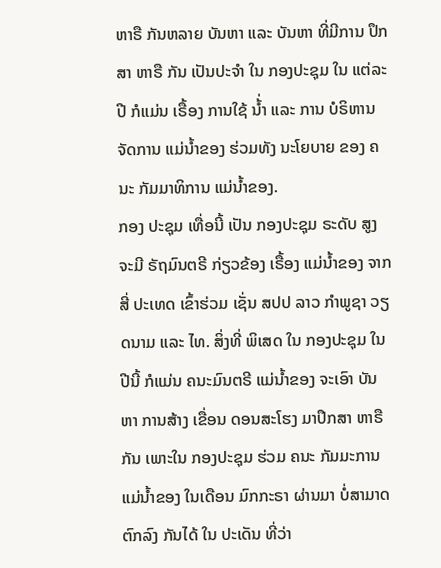ຫາຣື ກັນຫລາຍ ບັນຫາ ແລະ ບັນຫາ ທີ່ມີການ ປຶກສາ ຫາຣື ກັນ ເປັນປະຈຳ ໃນ ກອງປະຊຸມ ໃນ ແຕ່ລະປີ ກໍແມ່ນ ເຣື້ອງ ການໃຊ້ ນ້່ຳ ແລະ ການ ບໍຣິຫານ ຈັດການ ແມ່ນໍ້າຂອງ ຮ່ວມທັງ ນະໂຍບາຍ ຂອງ ຄນະ ກັມມາທິການ ແມ່ນ້ຳຂອງ.
ກອງ ປະຊຸມ ເທື່ອນີ້ ເປັນ ກອງປະຊຸມ ຣະດັບ ສູງ ຈະມີ ຣັຖມົນຕຣີ ກ່ຽວຂ້ອງ ເຣື້ອງ ແມ່ນ້ຳຂອງ ຈາກ ສີ່ ປະເທດ ເຂົ້າຮ່ວມ ເຊັ່ນ ສປປ ລາວ ກຳພູຊາ ວຽດນາມ ແລະ ໄທ. ສິ່ງທີ່ ພິເສດ ໃນ ກອງປະຊຸມ ໃນປີນີ້ ກໍແມ່ນ ຄນະມົນຕຣີ ແມ່ນ້ຳຂອງ ຈະເອົາ ບັນຫາ ການສ້າງ ເຂື່ອນ ດອນສະໂຮງ ມາປຶກສາ ຫາຣື ກັນ ເພາະໃນ ກອງປະຊຸມ ຮ່ວມ ຄນະ ກັມມະການ ແມ່ນ້ຳຂອງ ໃນເດືອນ ມົກກະຣາ ຜ່ານມາ ບໍ່ສາມາດ ຕົກລົງ ກັນໄດ້ ໃນ ປະເດັນ ທີ່ວ່າ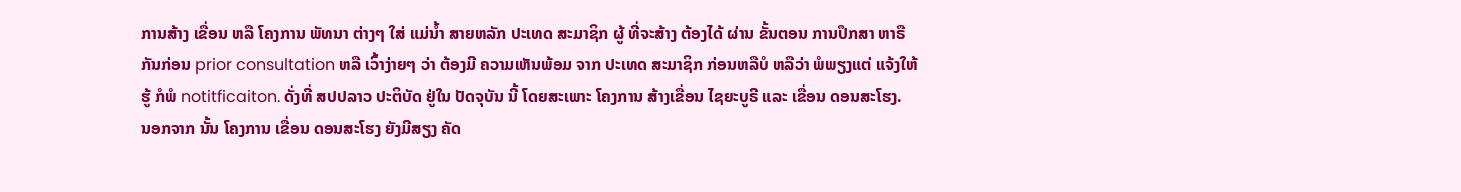ການສ້າງ ເຂື່ອນ ຫລື ໂຄງການ ພັທນາ ຕ່າງໆ ໃສ່ ແມ່ນ້ຳ ສາຍຫລັກ ປະເທດ ສະມາຊິກ ຜູ້ ທີ່ຈະສ້າງ ຕ້ອງໄດ້ ຜ່ານ ຂັ້ນຕອນ ການປຶກສາ ຫາຣື ກັນກ່ອນ prior consultation ຫລື ເວົ້າງ່າຍໆ ວ່າ ຕ້ອງມີ ຄວາມເຫັນພ້ອມ ຈາກ ປະເທດ ສະມາຊິກ ກ່ອນຫລືບໍ ຫລືວ່າ ພໍພຽງແຕ່ ແຈ້ງໃຫ້ຮູ້ ກໍພໍ notitficaiton. ດັ່ງທີ່ ສປປລາວ ປະຕິບັດ ຢູ່ໃນ ປັດຈຸບັນ ນີ້ ໂດຍສະເພາະ ໂຄງການ ສ້າງເຂື່ອນ ໄຊຍະບູຣີ ແລະ ເຂື່ອນ ດອນສະໂຮງ.
ນອກຈາກ ນັ້ນ ໂຄງການ ເຂື່ອນ ດອນສະໂຮງ ຍັງມີສຽງ ຄັດ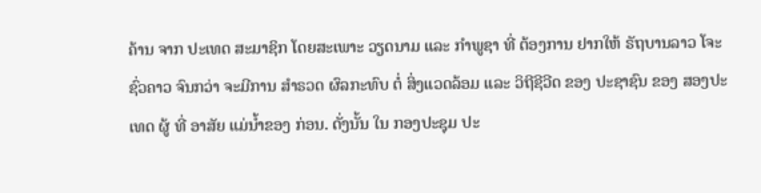ຄ້ານ ຈາກ ປະເທດ ສະມາຊິກ ໂດຍສະເພາະ ວຽດນາມ ແລະ ກຳພູຊາ ທີ່ ຕ້ອງການ ຢາກໃຫ້ ຣັຖບານລາວ ໂຈະ ຊົ່ວຄາວ ຈົນກວ່າ ຈະມີການ ສຳຣວດ ຜົລກະທົບ ຕໍ່ ສິ່ງແວດລ້ອມ ແລະ ວິຖີຊີວີດ ຂອງ ປະຊາຊົນ ຂອງ ສອງປະເທດ ຜູ້ ທີ່ ອາສັຍ ແມ່ນ້ຳຂອງ ກ່ອນ. ດັ່ງນັ້ນ ໃນ ກອງປະຊຸມ ປະ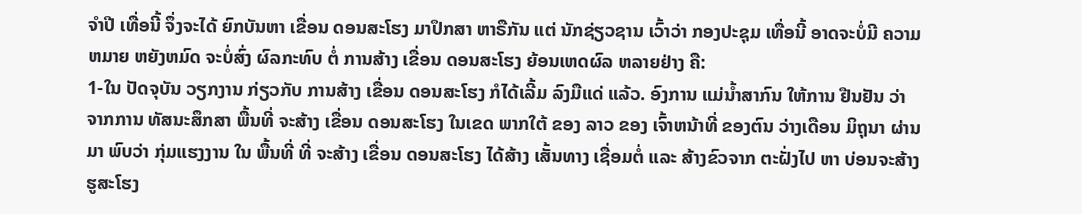ຈຳປີ ເທື່ອນີ້ ຈຶ່ງຈະໄດ້ ຍົກບັນຫາ ເຂື່ອນ ດອນສະໂຮງ ມາປຶກສາ ຫາຣືກັນ ແຕ່ ນັກຊ່ຽວຊານ ເວົ້າວ່າ ກອງປະຊຸມ ເທື່ອນີ້ ອາດຈະບໍ່ມີ ຄວາມຫມາຍ ຫຍັງຫມົດ ຈະບໍ່ສົ່ງ ຜົລກະທົບ ຕໍ່ ການສ້າງ ເຂື່ອນ ດອນສະໂຮງ ຍ້ອນເຫດຜົລ ຫລາຍຢ່າງ ຄື:
1-ໃນ ປັດຈຸບັນ ວຽກງານ ກ່ຽວກັບ ການສ້າງ ເຂື່ອນ ດອນສະໂຮງ ກໍໄດ້ເລີ້ມ ລົງມືແດ່ ແລ້ວ. ອົງການ ແມ່ນ້ຳສາກົນ ໃຫ້ການ ຢືນຢັນ ວ່າ ຈາກການ ທັສນະສຶກສາ ພື້ນທີ່ ຈະສ້າງ ເຂື່ອນ ດອນສະໂຮງ ໃນເຂດ ພາກໃຕ້ ຂອງ ລາວ ຂອງ ເຈົ້າຫນ້າທີ່ ຂອງຕົນ ວ່າງເດືອນ ມິຖຸນາ ຜ່ານມາ ພົບວ່າ ກຸ່ມແຮງງານ ໃນ ພື້ນທີ່ ທີ່ ຈະສ້າງ ເຂື່ອນ ດອນສະໂຮງ ໄດ້ສ້າງ ເສັ້ນທາງ ເຊື່ອມຕໍ່ ແລະ ສ້າງຂົວຈາກ ຕະຝັ່ງໄປ ຫາ ບ່ອນຈະສ້າງ ຮູສະໂຮງ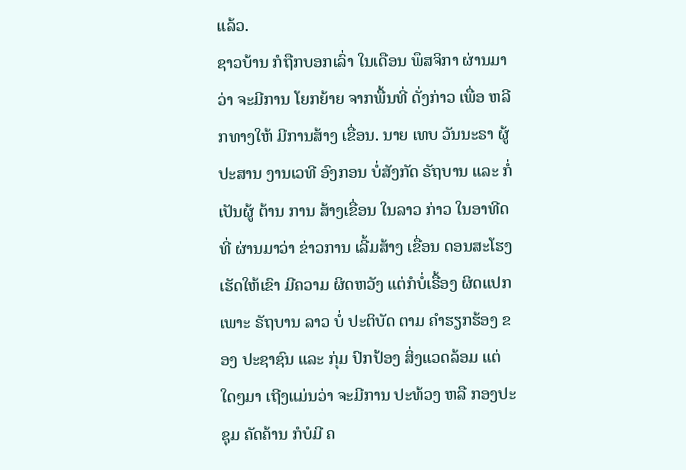ແລ້ວ.
ຊາວບ້ານ ກໍຖືກບອກເລົ່າ ໃນເດືອນ ພຶສຈິກາ ຜ່ານມາ ວ່າ ຈະມີການ ໂຍກຍ້າຍ ຈາກພື້ນທີ່ ດັ່ງກ່າວ ເພື່ອ ຫລີກທາງໃຫ້ ມີການສ້າງ ເຂື່ອນ. ນາຍ ເທບ ວັນນະຣາ ຜູ້ ປະສານ ງານເວທີ ອົງກອນ ບໍ່ສັງກັດ ຣັຖບານ ແລະ ກໍ່ເປັນຜູ້ ຕ້ານ ການ ສ້າງເຂື່ອນ ໃນລາວ ກ່າວ ໃນອາທີດ ທີ່ ຜ່ານມາວ່າ ຂ່າວການ ເລີ້ມສ້າງ ເຂື່ອນ ດອນສະໂຮງ ເຮັດໃຫ້ເຂົາ ມີຄວາມ ຜິດຫວັງ ແຕ່ກໍບໍ່ເຣື້ອງ ຜິດແປກ ເພາະ ຣັຖບານ ລາວ ບໍ່ ປະຕິບັດ ຕາມ ຄຳຮຽກຮ້ອງ ຂອງ ປະຊາຊົນ ແລະ ກຸ່ມ ປົກປ້ອງ ສິ່ງແວດລ້ອມ ແຕ່ໃດໆມາ ເຖີງແມ່ນວ່າ ຈະມີການ ປະທ້ວງ ຫລື ກອງປະຊຸມ ຄັດຄ້ານ ກໍບໍມີ ຄ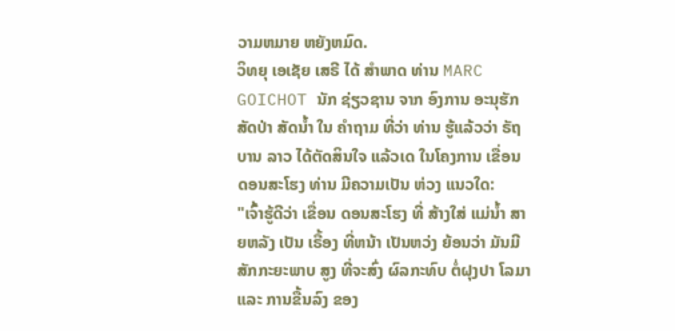ວາມຫມາຍ ຫຍັງຫມົດ.
ວິທຍຸ ເອເຊັຍ ເສຣີ ໄດ້ ສຳພາດ ທ່ານ MARC GOICHOT ນັກ ຊ່ຽວຊານ ຈາກ ອົງການ ອະນຸຮັກ ສັດປ່າ ສັດນ້ຳ ໃນ ຄຳຖາມ ທີ່ວ່າ ທ່ານ ຮູ້ແລ້ວວ່າ ຣັຖບານ ລາວ ໄດ້ຕັດສິນໃຈ ແລ້ວເດ ໃນໂຄງການ ເຂື່ອນ ດອນສະໂຮງ ທ່ານ ມີຄວາມເປັນ ຫ່ວງ ແນວໃດ:
"ເຈົ້າຮູ້ດີວ່າ ເຂື່ອນ ດອນສະໂຮງ ທີ່ ສ້າງໃສ່ ແມ່ນ້ຳ ສາຍຫລັງ ເປັນ ເຣື້ອງ ທີ່ຫນ້າ ເປັນຫວ່ງ ຍ້ອນວ່າ ມັນມີ ສັກກະຍະພາບ ສູງ ທີ່ຈະສົ່ງ ຜົລກະທົບ ຕໍ່ຝຸງປາ ໂລມາ ແລະ ການຂື້ນລົງ ຂອງ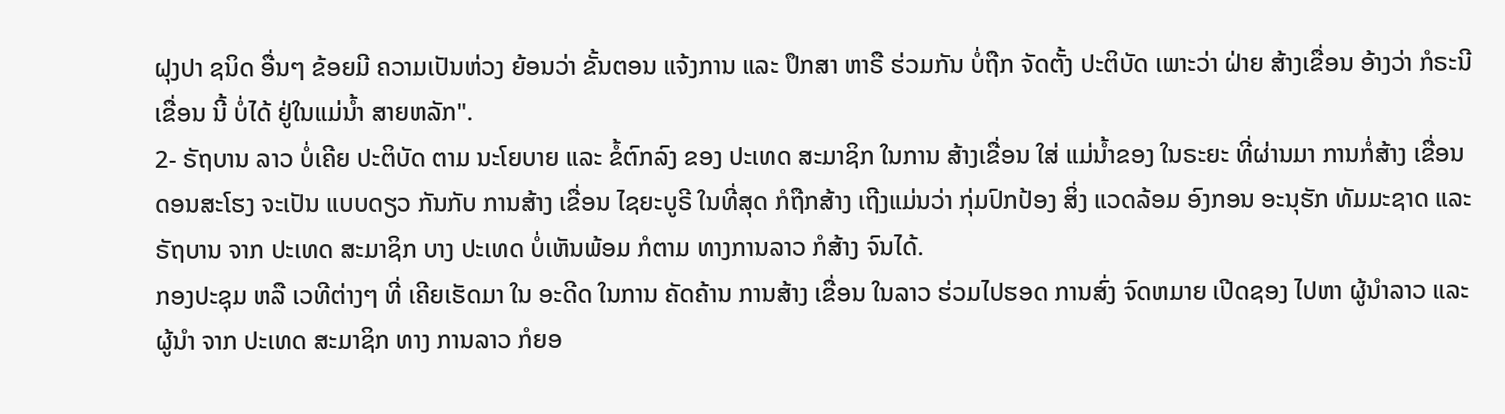ຝຸງປາ ຊນິດ ອື່ນໆ ຂ້ອຍມີ ຄວາມເປັນຫ່ວງ ຍ້ອນວ່າ ຂັ້ນຕອນ ແຈ້ງການ ແລະ ປຶກສາ ຫາຣື ຮ່ວມກັນ ບໍ່ຖືກ ຈັດຕັ້ງ ປະຕິບັດ ເພາະວ່າ ຝ່າຍ ສ້າງເຂື່ອນ ອ້າງວ່າ ກໍຣະນີ ເຂື່ອນ ນີ້ ບໍ່ໄດ້ ຢູ່ໃນແມ່ນ້ຳ ສາຍຫລັກ".
2- ຣັຖບານ ລາວ ບໍ່ເຄີຍ ປະຕິບັດ ຕາມ ນະໂຍບາຍ ແລະ ຂໍ້ຕົກລົງ ຂອງ ປະເທດ ສະມາຊິກ ໃນການ ສ້າງເຂື່ອນ ໃສ່ ແມ່ນ້ຳຂອງ ໃນຣະຍະ ທີ່ຜ່ານມາ ການກໍ່ສ້າງ ເຂື່ອນ ດອນສະໂຮງ ຈະເປັນ ແບບດຽວ ກັນກັບ ການສ້າງ ເຂື່ອນ ໄຊຍະບູຣີ ໃນທີ່ສຸດ ກໍຖືກສ້າງ ເຖີງແມ່ນວ່າ ກຸ່ມປົກປ້ອງ ສິ່ງ ແວດລ້ອມ ອົງກອນ ອະນຸຮັກ ທັມມະຊາດ ແລະ ຣັຖບານ ຈາກ ປະເທດ ສະມາຊິກ ບາງ ປະເທດ ບໍ່ເຫັນພ້ອມ ກໍຕາມ ທາງການລາວ ກໍສ້າງ ຈົນໄດ້.
ກອງປະຊຸມ ຫລື ເວທີຕ່າງໆ ທີ່ ເຄີຍເຮັດມາ ໃນ ອະດີດ ໃນການ ຄັດຄ້ານ ການສ້າງ ເຂື່ອນ ໃນລາວ ຮ່ວມໄປຮອດ ການສົ່ງ ຈົດຫມາຍ ເປີດຊອງ ໄປຫາ ຜູ້ນຳລາວ ແລະ ຜູ້ນຳ ຈາກ ປະເທດ ສະມາຊິກ ທາງ ການລາວ ກໍຍອ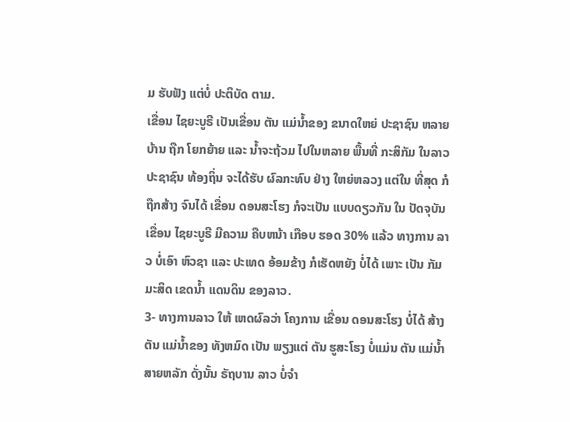ມ ຮັບຟັງ ແຕ່ບໍ່ ປະຕິບັດ ຕາມ.
ເຂື່ອນ ໄຊຍະບູຣີ ເປັນເຂື່ອນ ຕັນ ແມ່ນ້ຳຂອງ ຂນາດໃຫຍ່ ປະຊາຊົນ ຫລາຍບ້ານ ຖືກ ໂຍກຍ້າຍ ແລະ ນ້ຳຈະຖ້ວມ ໄປໃນຫລາຍ ພື້ນທີ່ ກະສິກັມ ໃນລາວ ປະຊາຊົນ ທ້ອງຖິ່ນ ຈະໄດ້ຮັບ ຜົລກະທົບ ຢ່າງ ໃຫຍ່ຫລວງ ແຕ່ໃນ ທີ່ສຸດ ກໍຖືກສ້າງ ຈົນໄດ້ ເຂື່ອນ ດອນສະໂຮງ ກໍຈະເປັນ ແບບດຽວກັນ ໃນ ປັດຈຸບັນ ເຂື່ອນ ໄຊຍະບູຣີ ມີຄວາມ ຄືບຫນ້າ ເກືອບ ຮອດ 30% ແລ້ວ ທາງການ ລາວ ບໍ່ເອົາ ຫົວຊາ ແລະ ປະເທດ ອ້ອມຂ້າງ ກໍເຮັດຫຍັງ ບໍ່ໄດ້ ເພາະ ເປັນ ກັມມະສິດ ເຂດນ້ຳ ແດນດິນ ຂອງລາວ.
3- ທາງການລາວ ໃຫ້ ເຫດຜົລວ່າ ໂຄງການ ເຂື່ອນ ດອນສະໂຮງ ບໍ່ໄດ້ ສ້າງຕັນ ແມ່ນ້ຳຂອງ ທັງຫມົດ ເປັນ ພຽງແຕ່ ຕັນ ຮູສະໂຮງ ບໍ່ແມ່ນ ຕັນ ແມ່ນ້ຳ ສາຍຫລັກ ດັ່ງນັ້ນ ຣັຖບານ ລາວ ບໍ່ຈຳ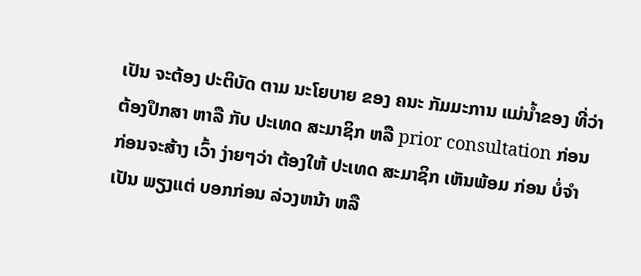ເປັນ ຈະຕ້ອງ ປະຕິບັດ ຕາມ ນະໂຍບາຍ ຂອງ ຄນະ ກັມມະການ ແມ່ນ້ຳຂອງ ທີ່ວ່າ ຕ້ອງປຶກສາ ຫາລື ກັບ ປະເທດ ສະມາຊິກ ຫລື prior consultation ກ່ອນ ກ່ອນຈະສ້າງ ເວົ້າ ງ່າຍໆວ່າ ຕ້ອງໃຫ້ ປະເທດ ສະມາຊິກ ເຫັນພ້ອມ ກ່ອນ ບໍ່ຈຳເປັນ ພຽງແຕ່ ບອກກ່ອນ ລ່ວງຫນ້າ ຫລື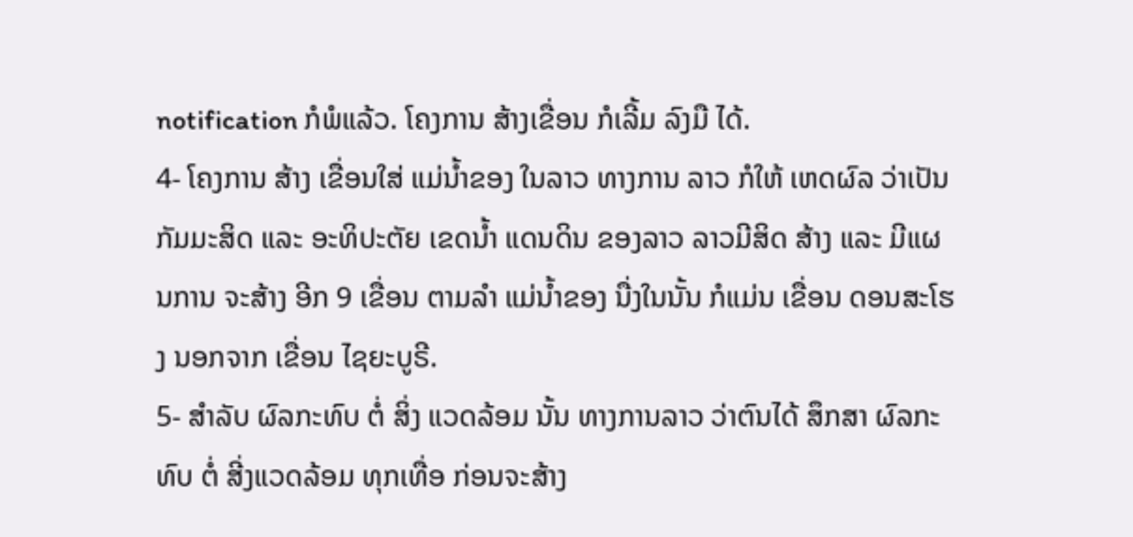notification ກໍພໍແລ້ວ. ໂຄງການ ສ້າງເຂື່ອນ ກໍເລີ້ມ ລົງມື ໄດ້.
4- ໂຄງການ ສ້າງ ເຂື່ອນໃສ່ ແມ່ນ້ຳຂອງ ໃນລາວ ທາງການ ລາວ ກໍໃຫ້ ເຫດຜົລ ວ່າເປັນ ກັມມະສິດ ແລະ ອະທິປະຕັຍ ເຂດນ້ຳ ແດນດິນ ຂອງລາວ ລາວມີສິດ ສ້າງ ແລະ ມີແຜນການ ຈະສ້າງ ອີກ 9 ເຂື່ອນ ຕາມລຳ ແມ່ນ້ຳຂອງ ນື່ງໃນນັ້ນ ກໍແມ່ນ ເຂື່ອນ ດອນສະໂຮງ ນອກຈາກ ເຂື່ອນ ໄຊຍະບູຣີ.
5- ສຳລັບ ຜົລກະທົບ ຕໍ່ ສິ່ງ ແວດລ້ອມ ນັ້ນ ທາງການລາວ ວ່າຕົນໄດ້ ສຶກສາ ຜົລກະທົບ ຕໍ່ ສີ່ງແວດລ້ອມ ທຸກເທື່ອ ກ່ອນຈະສ້າງ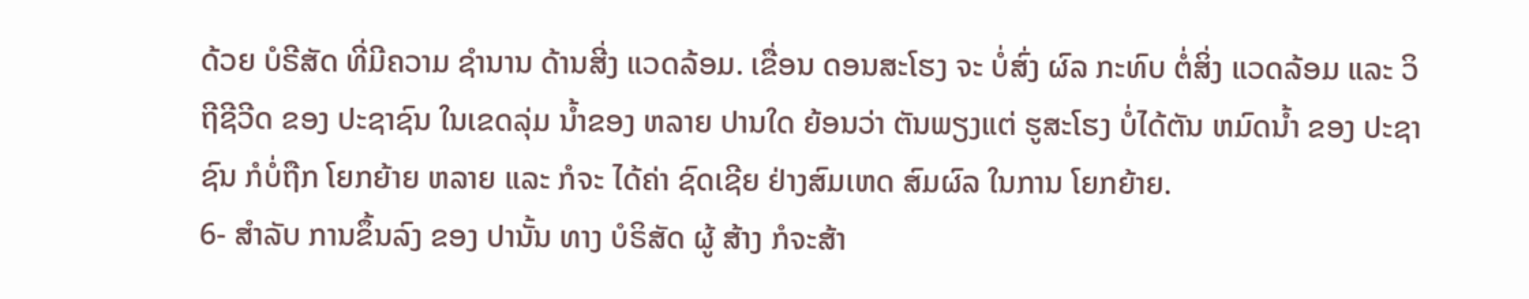ດ້ວຍ ບໍຣີສັດ ທີ່ມີຄວາມ ຊຳນານ ດ້ານສີ່ງ ແວດລ້ອມ. ເຂື່ອນ ດອນສະໂຮງ ຈະ ບໍ່ສົ່ງ ຜົລ ກະທົບ ຕໍ່ສິ່ງ ແວດລ້ອມ ແລະ ວິຖີຊີວີດ ຂອງ ປະຊາຊົນ ໃນເຂດລຸ່ມ ນ້ຳຂອງ ຫລາຍ ປານໃດ ຍ້ອນວ່າ ຕັນພຽງແຕ່ ຮູສະໂຮງ ບໍ່ໄດ້ຕັນ ຫມົດນ້ຳ ຂອງ ປະຊາຊົນ ກໍບໍ່ຖືກ ໂຍກຍ້າຍ ຫລາຍ ແລະ ກໍຈະ ໄດ້ຄ່າ ຊົດເຊີຍ ຢ່າງສົມເຫດ ສົມຜົລ ໃນການ ໂຍກຍ້າຍ.
6- ສຳລັບ ການຂຶ້ນລົງ ຂອງ ປານັ້ນ ທາງ ບໍຣິສັດ ຜູ້ ສ້າງ ກໍຈະສ້າ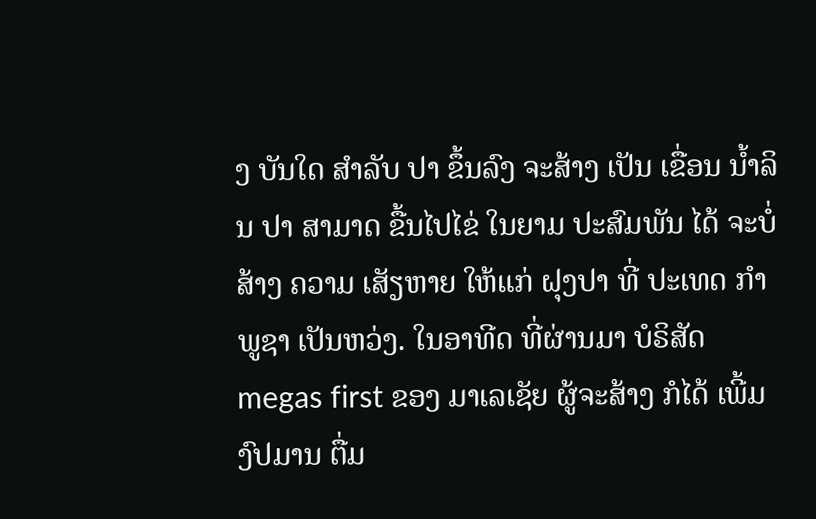ງ ບັນໃດ ສຳລັບ ປາ ຂຶ້ນລົງ ຈະສ້າງ ເປັນ ເຂື່ອນ ນ້ຳລິນ ປາ ສາມາດ ຂື້ນໄປໄຂ່ ໃນຍາມ ປະສົມພັນ ໄດ້ ຈະບໍ່ສ້າງ ຄວາມ ເສັຽຫາຍ ໃຫ້ແກ່ ຝຸງປາ ທີ່ ປະເທດ ກຳພູຊາ ເປັນຫວ່ງ. ໃນອາທີດ ທີ່ຜ່ານມາ ບໍຣິສັດ megas first ຂອງ ມາເລເຊັຍ ຜູ້ຈະສ້າງ ກໍໄດ້ ເພີ້ມ ງົປມານ ຕື່ມ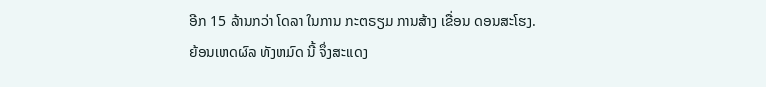ອີກ 15 ລ້ານກວ່າ ໂດລາ ໃນການ ກະຕຣຽມ ການສ້າງ ເຂື່ອນ ດອນສະໂຮງ.
ຍ້ອນເຫດຜົລ ທັງຫມົດ ນີ້ ຈຶ່ງສະແດງ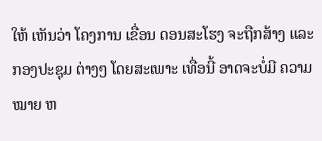ໃຫ້ ເຫັນວ່າ ໂຄງການ ເຂື່ອນ ດອນສະໂຮງ ຈະຖືກສ້າງ ແລະ ກອງປະຊຸມ ຕ່າງໆ ໂດຍສະເພາະ ເທື່ອນີ້ ອາດຈະບໍ່ມີ ຄວາມໝາຍ ຫ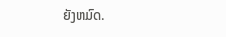ຍັງຫມົດ.